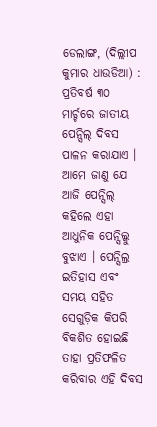ଡେଲାଙ୍ଗ, (ଦିଲ୍ଲୀପ କୁମାର ଧାଉଡିଆ) : ପ୍ରତିବର୍ଷ ୩୦ ମାର୍ଚ୍ଚରେ ଜାତୀୟ ପେନ୍ସିଲ୍ ଦିବସ ପାଳନ କରାଯାଏ । ଆମେ ଜାଣୁ ଯେ ଆଜି ପେନ୍ସିଲ୍ କହିଲେ ଏହା ଆଧୁନିକ ପେନ୍ସିଲ୍କୁ ବୁଝାଏ । ପେନ୍ସିଲ୍ର ଇତିହାସ ଏବଂ ସମୟ ସହିତ ସେଗୁଡ଼ିକ କିପରି ବିକଶିତ ହୋଇଛି ତାହା ପ୍ରତିଫଳିତ କରିବାର ଏହି ଦିବସ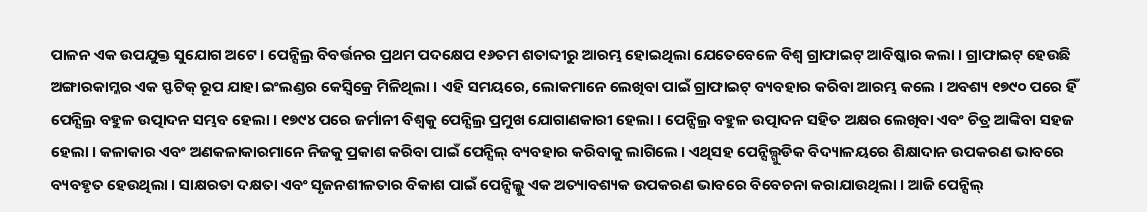ପାଳନ ଏକ ଉପଯୁକ୍ତ ସୁଯୋଗ ଅଟେ । ପେନ୍ସିଲ୍ର ବିବର୍ତ୍ତନର ପ୍ରଥମ ପଦକ୍ଷେପ ୧୬ତମ ଶତାବ୍ଦୀରୁ ଆରମ୍ଭ ହୋଇଥିଲା ଯେତେବେଳେ ବିଶ୍ୱ ଗ୍ରାଫାଇଟ୍ ଆବିଷ୍କାର କଲା । ଗ୍ରାଫାଇଟ୍ ହେଉଛି ଅଙ୍ଗାରକାମ୍ଳର ଏକ ସ୍ଫଟିକ୍ ରୂପ ଯାହା ଇଂଲଣ୍ଡର କେସ୍ୱିକ୍ରେ ମିଳିଥିଲା । ଏହି ସମୟରେ, ଲୋକମାନେ ଲେଖିବା ପାଇଁ ଗ୍ରାଫାଇଟ୍ ବ୍ୟବହାର କରିବା ଆରମ୍ଭ କଲେ । ଅବଶ୍ୟ ୧୭୯୦ ପରେ ହିଁ ପେନ୍ସିଲ୍ର ବହୁଳ ଉତ୍ପାଦନ ସମ୍ଭବ ହେଲା । ୧୭୯୪ ପରେ ଜର୍ମାନୀ ବିଶ୍ୱକୁ ପେନ୍ସିଲ୍ର ପ୍ରମୁଖ ଯୋଗାଣକାରୀ ହେଲା । ପେନ୍ସିଲ୍ର ବହୁଳ ଉତ୍ପାଦନ ସହିତ ଅକ୍ଷର ଲେଖିବା ଏବଂ ଚିତ୍ର ଆଙ୍କିବା ସହଜ ହେଲା । କଳାକାର ଏବଂ ଅଣକଳାକାରମାନେ ନିଜକୁ ପ୍ରକାଶ କରିବା ପାଇଁ ପେନ୍ସିଲ୍ ବ୍ୟବହାର କରିବାକୁ ଲାଗିଲେ । ଏଥିସହ ପେନ୍ସିଲ୍ଗୁଡିକ ବିଦ୍ୟାଳୟରେ ଶିକ୍ଷାଦାନ ଉପକରଣ ଭାବରେ ବ୍ୟବହୃତ ହେଉଥିଲା । ସାକ୍ଷରତା ଦକ୍ଷତା ଏବଂ ସୃଜନଶୀଳତାର ବିକାଶ ପାଇଁ ପେନ୍ସିଲ୍କୁ ଏକ ଅତ୍ୟାବଶ୍ୟକ ଉପକରଣ ଭାବରେ ବିବେଚନା କରାଯାଉଥିଲା । ଆଜି ପେନ୍ସିଲ୍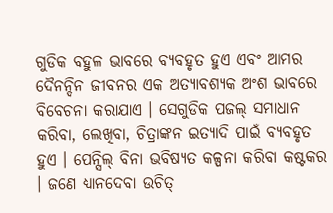ଗୁଡିକ ବହୁଳ ଭାବରେ ବ୍ୟବହୃତ ହୁଏ ଏବଂ ଆମର ଦୈନନ୍ଦିନ ଜୀବନର ଏକ ଅତ୍ୟାବଶ୍ୟକ ଅଂଶ ଭାବରେ ବିବେଚନା କରାଯାଏ । ସେଗୁଡିକ ପଜଲ୍ ସମାଧାନ କରିବା, ଲେଖିବା, ଚିତ୍ରାଙ୍କନ ଇତ୍ୟାଦି ପାଇଁ ବ୍ୟବହୃତ ହୁଏ । ପେନ୍ସିଲ୍ ବିନା ଭବିଷ୍ୟତ କଳ୍ପନା କରିବା କଷ୍ଟକର । ଜଣେ ଧ୍ୟାନଦେବା ଉଚିତ୍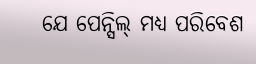ଯେ ପେନ୍ସିଲ୍ ମଧ୍ୟ ପରିବେଶ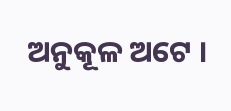ଅନୁକୂଳ ଅଟେ ।